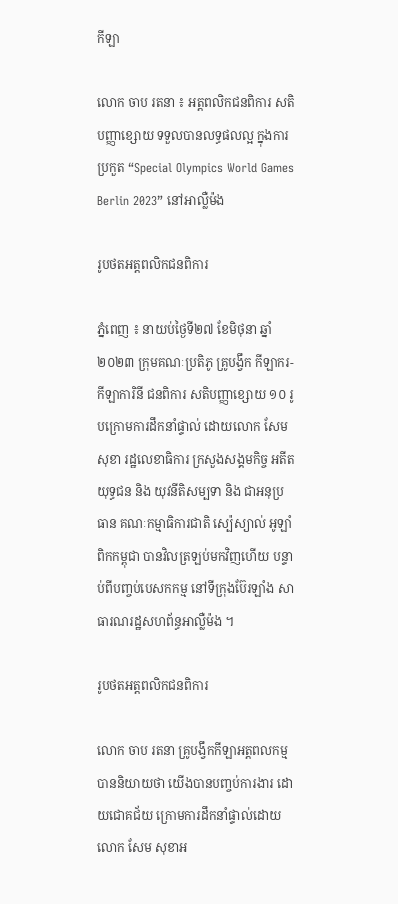កីឡា

លោក ចាប រតនា ៖ អត្តពលិកជនពិការ សតិបញ្ញាខ្សោយ ទទួលបានលទ្ធផលល្អ ក្នុងការប្រកួត “Special Olympics World Games Berlin 2023” នៅអាល្លឺម៉ង

រូបថតអត្តពលិកជនពិការ

ភ្នំពេញ ៖ នាយប់ថ្ងៃទី២៧ ខែមិថុនា ឆ្នាំ២០២៣ ក្រុមគណៈប្រតិភូ គ្រូបង្វឹក កីឡាករ-កីឡាការិនី ជនពិការ សតិបញ្ញាខ្សោយ ១០ រូបក្រោមការដឹកនាំផ្ទាល់ ដោយលោក សែម សុខា រដ្ឋលេខាធិការ ក្រសួងសង្គមកិច្ច អតីតយុទ្ធជន និង យុវនីតិសម្បទា និង ជាអនុប្រធាន គណៈកម្មាធិការជាតិ ស្ប៉េស្យាល់ អូឡាំពិកកម្ពុជា បានវិលត្រឡប់មកវិញហើយ បន្ទាប់ពីបញ្ចប់បេសកកម្ម នៅទីក្រុងប៊ែរឡាំង សាធារណរដ្ឋសហព័ន្ធអាល្លឺម៉ង ។

រូបថតអត្តពលិកជនពិការ

លោក ចាប រតនា គ្រូបង្វឹកកីឡាអត្តពលកម្មបាននិយាយថា យើងបានបញ្ចប់ការងារ ដោយជោគជ័យ ក្រោមការដឹកនាំផ្ទាល់ដោយលោក សែម សុខាអ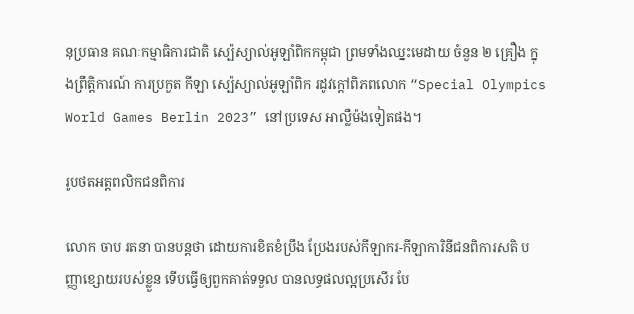នុប្រធាន គណៈកម្មាធិការជាតិ ស្ប៉េស្យាល់អូឡាំពិកកម្ពុជា ព្រមទាំងឈ្នះមេដាយ ចំនួន ២ គ្រឿង ក្នុងព្រឹត្តិការណ៍ ការប្រកួត កីឡា ស្ប៉េស្យាល់អូឡាំពិក រដូវក្តៅពិភពលោក “Special Olympics World Games Berlin 2023” នៅប្រទេស អាល្លឺម៉ងទៀតផង។

រូបថតអត្តពលិកជនពិការ

លោក ចាប រតនា បានបន្តថា ដោយការខិតខំប្រឹង ប្រែងរបស់កីឡាករ-កីឡាការិនីជនពិការសតិ បញ្ញាខ្សោយរបស់ខ្លួន ទើបធ្វើឲ្យពួកគាត់ទទួល បានលទ្ធផលល្អប្រសើរ បែ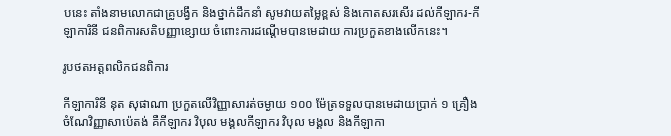បនេះ តាំងនាមលោកជាគ្រូបង្វឹក និងថ្នាក់ដឹកនាំ សូមវាយតម្លៃខ្ពស់ និងកោតសរសើរ ដល់កីឡាករ-កីឡាការិនី ជនពិការសតិបញ្ញាខ្សោយ ចំពោះការដណ្តើមបានមេដាយ ការប្រកួតខាងលើកនេះ។

រូបថតអត្តពលិកជនពិការ

កីឡាការិនី នុត សុផាណា ប្រកួតលើវិញ្ញាសារត់ចម្ងាយ ១០០ ម៉ែត្រទទួលបានមេដាយប្រាក់ ១ គ្រឿង ចំណែវិញ្ញាសាប៉េតង់ គឺកីឡាករ វិបុល មង្គលកីឡាករ វិបុល មង្គល និងកីឡាកា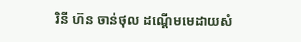រិនី ហ៊ន ចាន់ថុល ដណ្តើមមេដាយសំ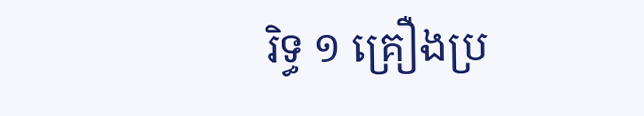រិទ្ធ ១ គ្រឿងប្រ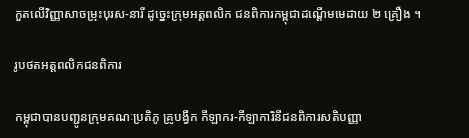កួតលើវិញ្ញាសាចម្រុះបុរស-នារី ដូច្នេះក្រុមអត្តពលិក ជនពិការកម្ពុជាដណ្តើមមេដាយ ២ គ្រឿង ។

រូបថតអត្តពលិកជនពិការ

កម្ពុជាបានបញ្ជូនក្រុមគណៈប្រតិភូ គ្រូបង្វឹក កីឡាករ-កីឡាការិនីជនពិការសតិបញ្ញា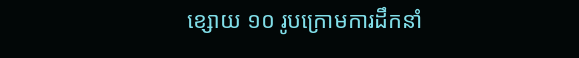ខ្សោយ ១០ រូបក្រោមការដឹកនាំ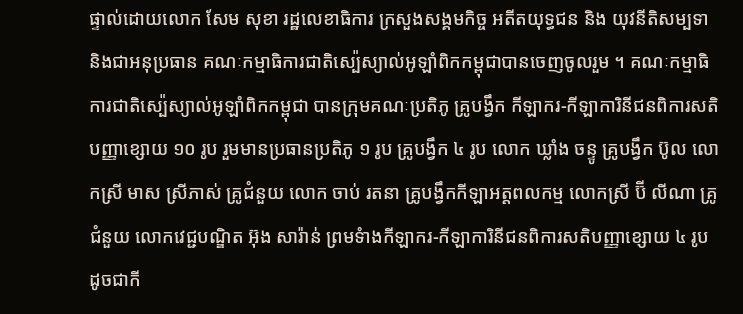ផ្ទាល់ដោយលោក សែម សុខា រដ្ឋលេខាធិការ ក្រសួងសង្គមកិច្ច អតីតយុទ្ធជន និង យុវនីតិសម្បទា និងជាអនុប្រធាន គណៈកម្មាធិការជាតិស្ប៉េស្យាល់អូឡាំពិកកម្ពុជាបានចេញចូលរួម ។ គណៈកម្មាធិការជាតិស្ប៉េស្យាល់អូឡាំពិកកម្ពុជា បានក្រុមគណៈប្រតិភូ គ្រូបង្វឹក កីឡាករ-កីឡាការិនីជនពិការសតិបញ្ញាខ្សោយ ១០ រូប រួមមានប្រធានប្រតិភូ ១ រូប គ្រូបង្វឹក ៤ រូប លោក ឃ្លាំង ចន្ទូ គ្រូបង្វឹក ប៊ូល លោកស្រី មាស ស្រីភាស់ គ្រូជំនួយ លោក ចាប់ រតនា គ្រូបង្វឹកកីឡាអត្តពលកម្ម លោកស្រី ប៊ី លីណា គ្រូជំនួយ លោកវេជ្ជបណ្ឌិត អ៊ុង សារ៉ាន់ ព្រមទំាងកីឡាករ-កីឡាការិនីជនពិការសតិបញ្ញាខ្សោយ ៤ រូបដូចជាកី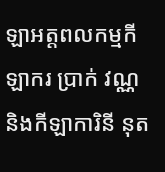ឡាអត្តពលកម្មកីឡាករ ប្រាក់ វណ្ណ និងកីឡាការិនី នុត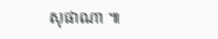សុផាណា ៕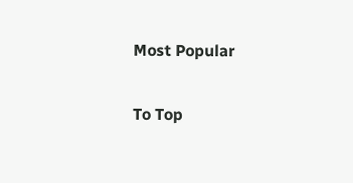Most Popular

To Top